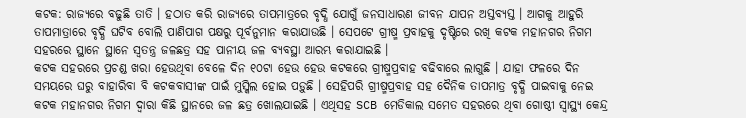କଟକ: ରାଜ୍ୟରେ ବଢୁଛି ତାତି । ହଠାତ କରି ରାଜ୍ୟରେ ତାପମାତ୍ରରେ ବୃଦ୍ଧି ଯୋଗୁଁ ଜନସାଧାରଣ ଜୀବନ ଯାପନ ଅସ୍ତବ୍ୟସ୍ତ । ଆଗକୁ ଆହୁରି ତାପମାତ୍ରାରେ ବୃଦ୍ଧି ଘଟିବ ବୋଲି ପାଣିପାଗ ପକ୍ଷରୁ ପୂର୍ବନୁମାନ କରାଯାଉଛି । ସେପଟେ ଗ୍ରୀଷ୍ମ ପ୍ରବାହକୁ ଦୃଷ୍ଟିରେ ରଖି କଟକ ମହାନଗର ନିଗମ ସହରରେ ସ୍ଥାନେ ସ୍ଥାନେ ସ୍ୱତନ୍ତ୍ର ଜଳଛତ୍ର ସହ ପାନୀୟ ଜଳ ବ୍ୟବସ୍ଥା ଆରମ୍ଭ କରାଯାଇଛି ।
କଟକ ସହରରେ ପ୍ରଚଣ୍ଡ ଖରା ହେଉଥିବା ବେଳେ ଦିନ ୧୦ଟା ହେଉ ହେଉ କଟକରେ ଗ୍ରୀଷ୍ମପ୍ରବାହ ବଢିବାରେ ଲାଗୁଛି । ଯାହା ଫଳରେ ଦିନ ସମୟରେ ଘରୁ ବାହାରିବା ବି କଟକବାସୀଙ୍କ ପାଇଁ ମୁସ୍କିଲ ହୋଇ ପଡ଼ୁଛି । ସେହିପରି ଗ୍ରୀଷ୍ମପ୍ରବାହ ସହ ଦୈନିକ ତାପମାତ୍ର ବୃଦ୍ଧି ପାଇବାକୁ ନେଇ କଟକ ମହାନଗର ନିଗମ ଦ୍ବାରା କିଛି ସ୍ଥାନରେ ଜଳ ଛତ୍ର ଖୋଲଯାଇଛି । ଏଥିସହ SCB ମେଡିକାଲ ସମେତ ସହରରେ ଥିବା ଗୋଷ୍ଠୀ ସ୍ୱାସ୍ଥ୍ୟ କେନ୍ଦ୍ର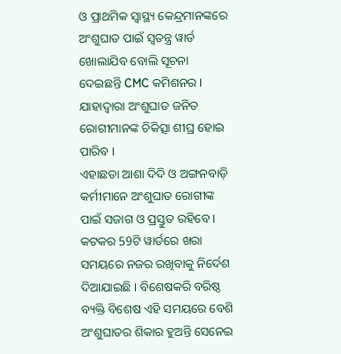ଓ ପ୍ରାଥମିକ ସ୍ୱାସ୍ଥ୍ୟ କେନ୍ଦ୍ରମାନଙ୍କରେ ଅଂଶୁଘାତ ପାଇଁ ସ୍ୱତନ୍ତ୍ର ୱାର୍ଡ ଖୋଲାଯିବ ବୋଲି ସୂଚନା ଦେଇଛନ୍ତି CMC କମିଶନର । ଯାହାଦ୍ବାରା ଅଂଶୁଘାତ ଜନିତ ରୋଗୀମାନଙ୍କ ଚିକିତ୍ସା ଶୀଘ୍ର ହୋଇ ପାରିବ ।
ଏହାଛଡା ଆଶା ଦିଦି ଓ ଅଙ୍ଗନବାଡ଼ି କର୍ମୀମାନେ ଅଂଶୁଘାତ ରୋଗୀଙ୍କ ପାଇଁ ସଜାଗ ଓ ପ୍ରସ୍ତୁତ ରହିବେ । କଟକର 59ଟି ୱାର୍ଡରେ ଖରା ସମୟରେ ନଜର ରଖିବାକୁ ନିର୍ଦେଶ ଦିଆଯାଇଛି । ବିଶେଷକରି ବରିଷ୍ଠ ବ୍ୟକ୍ତି ବିଶେଷ ଏହି ସମୟରେ ବେଶି ଅଂଶୁଘାତର ଶିକାର ହୁଅନ୍ତି ସେନେଇ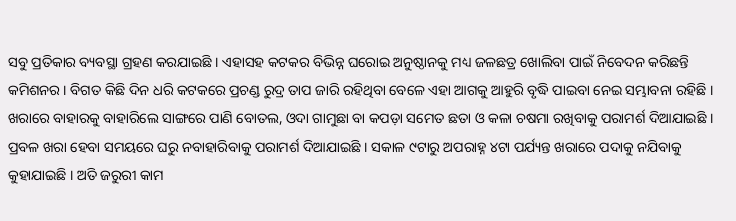ସବୁ ପ୍ରତିକାର ବ୍ୟବସ୍ଥା ଗ୍ରହଣ କରଯାଇଛି । ଏହାସହ କଟକର ବିଭିନ୍ନ ଘରୋଇ ଅନୁଷ୍ଠାନକୁ ମଧ୍ୟ ଜଳଛତ୍ର ଖୋଲିବା ପାଇଁ ନିବେଦନ କରିଛନ୍ତି କମିଶନର । ବିଗତ କିଛି ଦିନ ଧରି କଟକରେ ପ୍ରଚଣ୍ଡ ରୁଦ୍ର ତାପ ଜାରି ରହିଥିବା ବେଳେ ଏହା ଆଗକୁ ଆହୁରି ବୃଦ୍ଧି ପାଇବା ନେଇ ସମ୍ଭାବନା ରହିଛି ।
ଖରାରେ ବାହାରକୁ ବାହାରିଲେ ସାଙ୍ଗରେ ପାଣି ବୋତଲ, ଓଦା ଗାମୁଛା ବା କପଡ଼ା ସମେତ ଛତା ଓ କଳା ଚଷମା ରଖିବାକୁ ପରାମର୍ଶ ଦିଆଯାଇଛି । ପ୍ରବଳ ଖରା ହେବା ସମୟରେ ଘରୁ ନବାହାରିବାକୁ ପରାମର୍ଶ ଦିଆଯାଇଛି । ସକାଳ ୯ଟାରୁ ଅପରାହ୍ନ ୪ଟା ପର୍ଯ୍ୟନ୍ତ ଖରାରେ ପଦାକୁ ନଯିବାକୁ କୁହାଯାଇଛି । ଅତି ଜରୁରୀ କାମ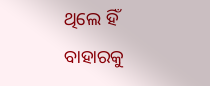ଥିଲେ ହିଁ ବାହାରକୁ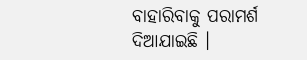ବାହାରିବାକୁ ପରାମର୍ଶ ଦିଆଯାଇଛି ।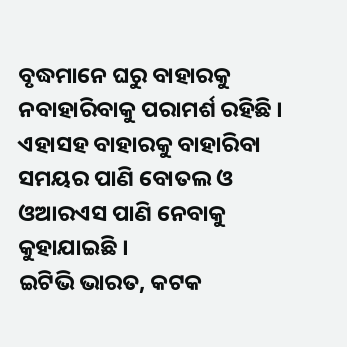ବୃଦ୍ଧମାନେ ଘରୁ ବାହାରକୁ ନବାହାରିବାକୁ ପରାମର୍ଶ ରହିଛି । ଏହାସହ ବାହାରକୁ ବାହାରିବା ସମୟର ପାଣି ବୋତଲ ଓ ଓଆରଏସ ପାଣି ନେବାକୁ କୁହାଯାଇଛି ।
ଇଟିଭି ଭାରତ, କଟକ